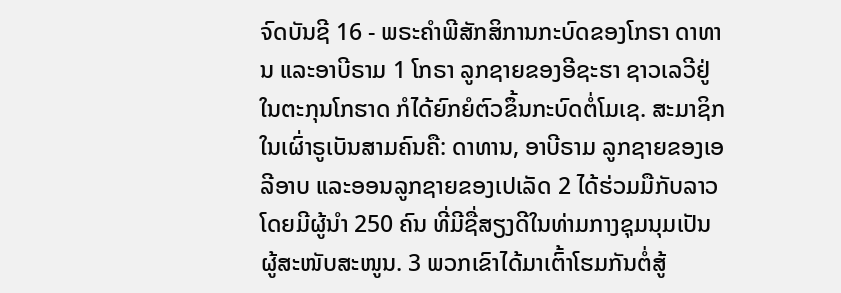ຈົດບັນຊີ 16 - ພຣະຄຳພີສັກສິການກະບົດຂອງໂກຣາ ດາທານ ແລະອາບີຣາມ 1 ໂກຣາ ລູກຊາຍຂອງອີຊະຮາ ຊາວເລວີຢູ່ໃນຕະກຸນໂກຮາດ ກໍໄດ້ຍົກຍໍຕົວຂຶ້ນກະບົດຕໍ່ໂມເຊ. ສະມາຊິກໃນເຜົ່າຣູເບັນສາມຄົນຄື: ດາທານ, ອາບີຣາມ ລູກຊາຍຂອງເອລີອາບ ແລະອອນລູກຊາຍຂອງເປເລັດ 2 ໄດ້ຮ່ວມມືກັບລາວໂດຍມີຜູ້ນຳ 250 ຄົນ ທີ່ມີຊື່ສຽງດີໃນທ່າມກາງຊຸມນຸມເປັນຜູ້ສະໜັບສະໜູນ. 3 ພວກເຂົາໄດ້ມາເຕົ້າໂຮມກັນຕໍ່ສູ້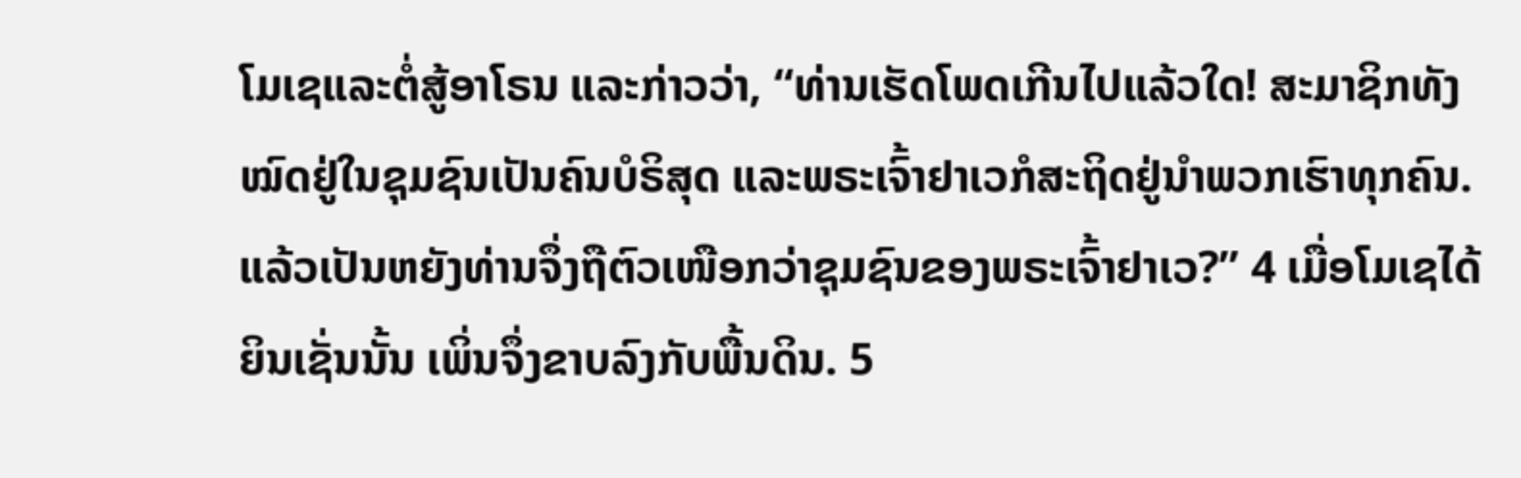ໂມເຊແລະຕໍ່ສູ້ອາໂຣນ ແລະກ່າວວ່າ, “ທ່ານເຮັດໂພດເກີນໄປແລ້ວໃດ! ສະມາຊິກທັງໝົດຢູ່ໃນຊຸມຊົນເປັນຄົນບໍຣິສຸດ ແລະພຣະເຈົ້າຢາເວກໍສະຖິດຢູ່ນຳພວກເຮົາທຸກຄົນ. ແລ້ວເປັນຫຍັງທ່ານຈຶ່ງຖືຕົວເໜືອກວ່າຊຸມຊົນຂອງພຣະເຈົ້າຢາເວ?” 4 ເມື່ອໂມເຊໄດ້ຍິນເຊັ່ນນັ້ນ ເພິ່ນຈຶ່ງຂາບລົງກັບພື້ນດິນ. 5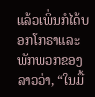ແລ້ວເພິ່ນກໍໄດ້ບອກໂກຣາແລະພັກພວກຂອງລາວວ່າ, “ໃນມື້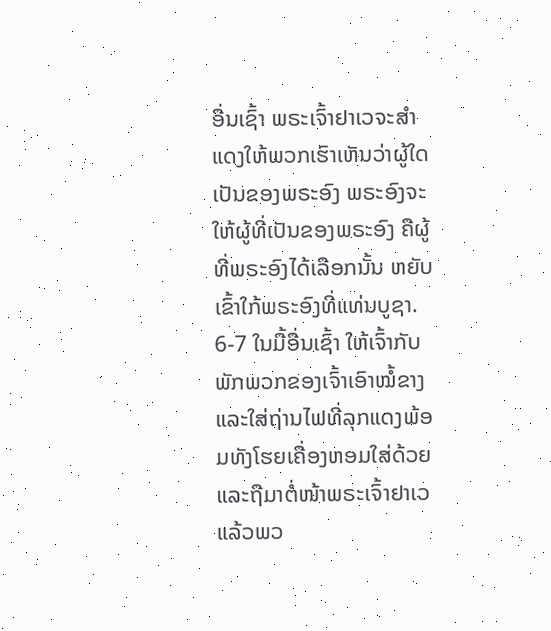ອື່ນເຊົ້າ ພຣະເຈົ້າຢາເວຈະສຳແດງໃຫ້ພວກເຮົາເຫັນວ່າຜູ້ໃດເປັນຂອງພຣະອົງ ພຣະອົງຈະໃຫ້ຜູ້ທີ່ເປັນຂອງພຣະອົງ ຄືຜູ້ທີ່ພຣະອົງໄດ້ເລືອກນັ້ນ ຫຍັບເຂົ້າໃກ້ພຣະອົງທີ່ແທ່ນບູຊາ. 6-7 ໃນມື້ອື່ນເຊົ້າ ໃຫ້ເຈົ້າກັບພັກພວກຂອງເຈົ້າເອົາໝໍ້ຂາງ ແລະໃສ່ຖ່ານໄຟທີ່ລຸກແດງພ້ອມທັງໂຮຍເຄື່ອງຫອມໃສ່ດ້ວຍ ແລະຖືມາຕໍ່ໜ້າພຣະເຈົ້າຢາເວ ແລ້ວພວ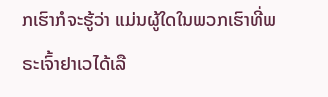ກເຮົາກໍຈະຮູ້ວ່າ ແມ່ນຜູ້ໃດໃນພວກເຮົາທີ່ພຣະເຈົ້າຢາເວໄດ້ເລື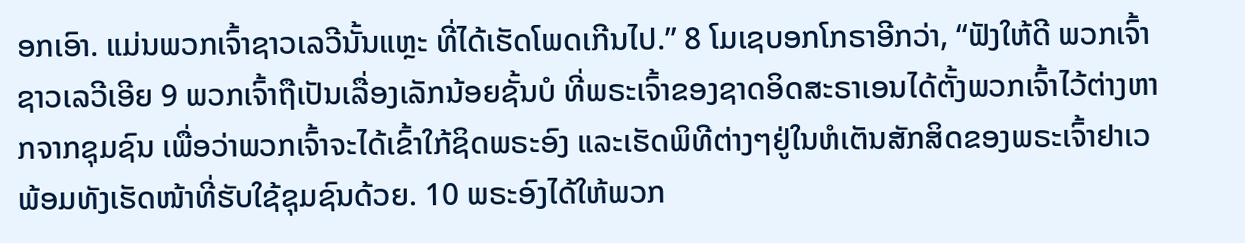ອກເອົາ. ແມ່ນພວກເຈົ້າຊາວເລວີນັ້ນແຫຼະ ທີ່ໄດ້ເຮັດໂພດເກີນໄປ.” 8 ໂມເຊບອກໂກຣາອີກວ່າ, “ຟັງໃຫ້ດີ ພວກເຈົ້າ ຊາວເລວີເອີຍ 9 ພວກເຈົ້າຖືເປັນເລື່ອງເລັກນ້ອຍຊັ້ນບໍ ທີ່ພຣະເຈົ້າຂອງຊາດອິດສະຣາເອນໄດ້ຕັ້ງພວກເຈົ້າໄວ້ຕ່າງຫາກຈາກຊຸມຊົນ ເພື່ອວ່າພວກເຈົ້າຈະໄດ້ເຂົ້າໃກ້ຊິດພຣະອົງ ແລະເຮັດພິທີຕ່າງໆຢູ່ໃນຫໍເຕັນສັກສິດຂອງພຣະເຈົ້າຢາເວ ພ້ອມທັງເຮັດໜ້າທີ່ຮັບໃຊ້ຊຸມຊົນດ້ວຍ. 10 ພຣະອົງໄດ້ໃຫ້ພວກ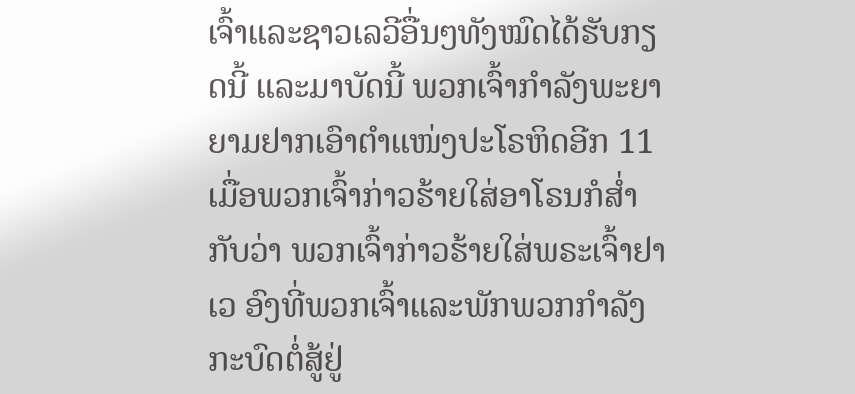ເຈົ້າແລະຊາວເລວີອື່ນໆທັງໝົດໄດ້ຮັບກຽດນີ້ ແລະມາບັດນີ້ ພວກເຈົ້າກຳລັງພະຍາຍາມຢາກເອົາຕຳແໜ່ງປະໂຣຫິດອີກ 11 ເມື່ອພວກເຈົ້າກ່າວຮ້າຍໃສ່ອາໂຣນກໍສໍ່າກັບວ່າ ພວກເຈົ້າກ່າວຮ້າຍໃສ່ພຣະເຈົ້າຢາເວ ອົງທີ່ພວກເຈົ້າແລະພັກພວກກຳລັງກະບົດຕໍ່ສູ້ຢູ່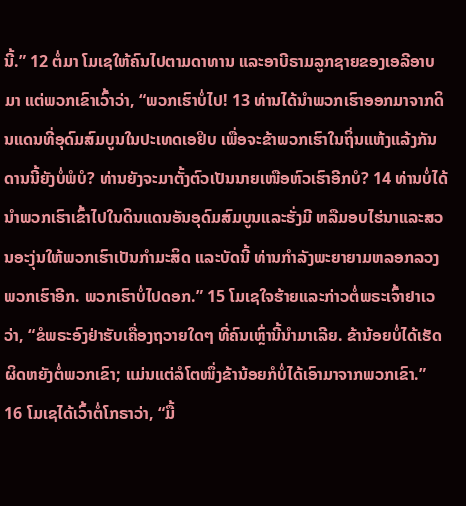ນີ້.” 12 ຕໍ່ມາ ໂມເຊໃຫ້ຄົນໄປຕາມດາທານ ແລະອາບີຣາມລູກຊາຍຂອງເອລີອາບມາ ແຕ່ພວກເຂົາເວົ້າວ່າ, “ພວກເຮົາບໍ່ໄປ! 13 ທ່ານໄດ້ນຳພວກເຮົາອອກມາຈາກດິນແດນທີ່ອຸດົມສົມບູນໃນປະເທດເອຢິບ ເພື່ອຈະຂ້າພວກເຮົາໃນຖິ່ນແຫ້ງແລ້ງກັນດານນີ້ຍັງບໍ່ພໍບໍ? ທ່ານຍັງຈະມາຕັ້ງຕົວເປັນນາຍເໜືອຫົວເຮົາອີກບໍ? 14 ທ່ານບໍ່ໄດ້ນຳພວກເຮົາເຂົ້າໄປໃນດິນແດນອັນອຸດົມສົມບູນແລະຮັ່ງມີ ຫລືມອບໄຮ່ນາແລະສວນອະງຸ່ນໃຫ້ພວກເຮົາເປັນກຳມະສິດ ແລະບັດນີ້ ທ່ານກຳລັງພະຍາຍາມຫລອກລວງພວກເຮົາອີກ. ພວກເຮົາບໍ່ໄປດອກ.” 15 ໂມເຊໃຈຮ້າຍແລະກ່າວຕໍ່ພຣະເຈົ້າຢາເວວ່າ, “ຂໍພຣະອົງຢ່າຮັບເຄື່ອງຖວາຍໃດໆ ທີ່ຄົນເຫຼົ່ານີ້ນຳມາເລີຍ. ຂ້ານ້ອຍບໍ່ໄດ້ເຮັດຜິດຫຍັງຕໍ່ພວກເຂົາ; ແມ່ນແຕ່ລໍໂຕໜຶ່ງຂ້ານ້ອຍກໍບໍ່ໄດ້ເອົາມາຈາກພວກເຂົາ.” 16 ໂມເຊໄດ້ເວົ້າຕໍ່ໂກຣາວ່າ, “ມື້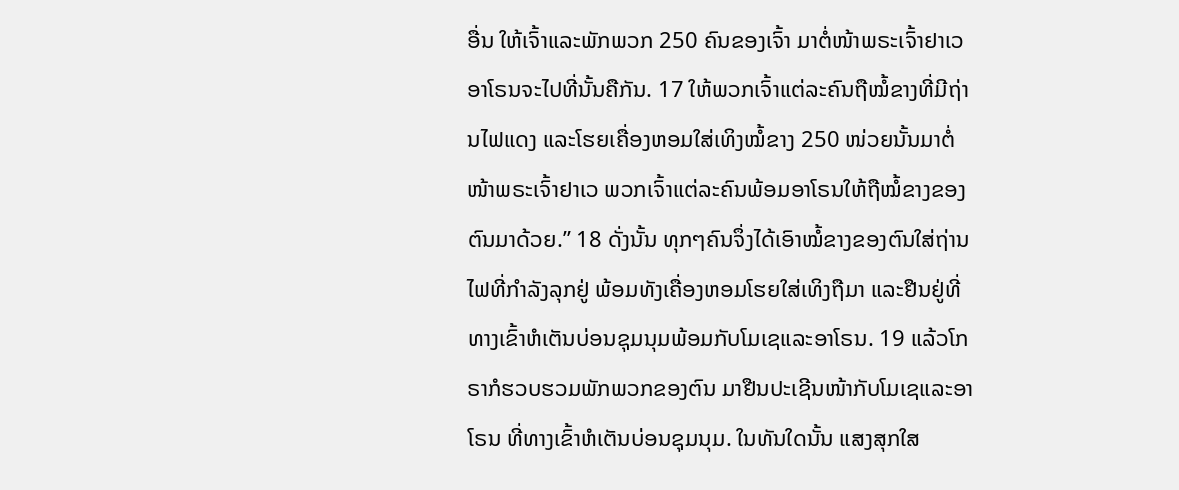ອື່ນ ໃຫ້ເຈົ້າແລະພັກພວກ 250 ຄົນຂອງເຈົ້າ ມາຕໍ່ໜ້າພຣະເຈົ້າຢາເວ ອາໂຣນຈະໄປທີ່ນັ້ນຄືກັນ. 17 ໃຫ້ພວກເຈົ້າແຕ່ລະຄົນຖືໝໍ້ຂາງທີ່ມີຖ່ານໄຟແດງ ແລະໂຮຍເຄື່ອງຫອມໃສ່ເທິງໝໍ້ຂາງ 250 ໜ່ວຍນັ້ນມາຕໍ່ໜ້າພຣະເຈົ້າຢາເວ ພວກເຈົ້າແຕ່ລະຄົນພ້ອມອາໂຣນໃຫ້ຖືໝໍ້ຂາງຂອງຕົນມາດ້ວຍ.” 18 ດັ່ງນັ້ນ ທຸກໆຄົນຈຶ່ງໄດ້ເອົາໝໍ້ຂາງຂອງຕົນໃສ່ຖ່ານໄຟທີ່ກຳລັງລຸກຢູ່ ພ້ອມທັງເຄື່ອງຫອມໂຮຍໃສ່ເທິງຖືມາ ແລະຢືນຢູ່ທີ່ທາງເຂົ້າຫໍເຕັນບ່ອນຊຸມນຸມພ້ອມກັບໂມເຊແລະອາໂຣນ. 19 ແລ້ວໂກຣາກໍຮວບຮວມພັກພວກຂອງຕົນ ມາຢືນປະເຊີນໜ້າກັບໂມເຊແລະອາໂຣນ ທີ່ທາງເຂົ້າຫໍເຕັນບ່ອນຊຸມນຸມ. ໃນທັນໃດນັ້ນ ແສງສຸກໃສ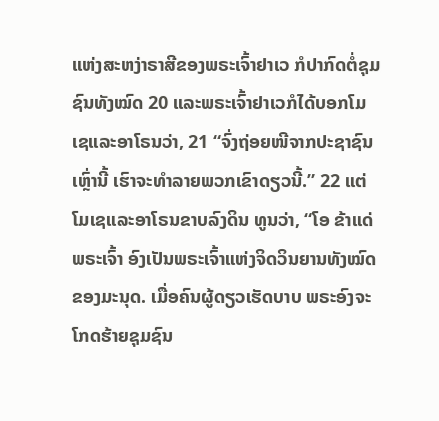ແຫ່ງສະຫງ່າຣາສີຂອງພຣະເຈົ້າຢາເວ ກໍປາກົດຕໍ່ຊຸມຊົນທັງໝົດ 20 ແລະພຣະເຈົ້າຢາເວກໍໄດ້ບອກໂມເຊແລະອາໂຣນວ່າ, 21 “ຈົ່ງຖ່ອຍໜີຈາກປະຊາຊົນເຫຼົ່ານີ້ ເຮົາຈະທຳລາຍພວກເຂົາດຽວນີ້.” 22 ແຕ່ໂມເຊແລະອາໂຣນຂາບລົງດິນ ທູນວ່າ, “ໂອ ຂ້າແດ່ພຣະເຈົ້າ ອົງເປັນພຣະເຈົ້າແຫ່ງຈິດວິນຍານທັງໝົດຂອງມະນຸດ. ເມື່ອຄົນຜູ້ດຽວເຮັດບາບ ພຣະອົງຈະໂກດຮ້າຍຊຸມຊົນ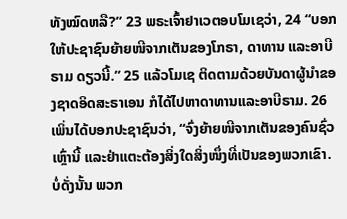ທັງໝົດຫລື?” 23 ພຣະເຈົ້າຢາເວຕອບໂມເຊວ່າ, 24 “ບອກໃຫ້ປະຊາຊົນຍ້າຍໜີຈາກເຕັນຂອງໂກຣາ, ດາທານ ແລະອາບີຣາມ ດຽວນີ້.” 25 ແລ້ວໂມເຊ ຕິດຕາມດ້ວຍບັນດາຜູ້ນຳຂອງຊາດອິດສະຣາເອນ ກໍໄດ້ໄປຫາດາທານແລະອາບີຣາມ. 26 ເພິ່ນໄດ້ບອກປະຊາຊົນວ່າ, “ຈົ່ງຍ້າຍໜີຈາກເຕັນຂອງຄົນຊົ່ວເຫຼົ່ານີ້ ແລະຢ່າແຕະຕ້ອງສິ່ງໃດສິ່ງໜຶ່ງທີ່ເປັນຂອງພວກເຂົາ. ບໍ່ດັ່ງນັ້ນ ພວກ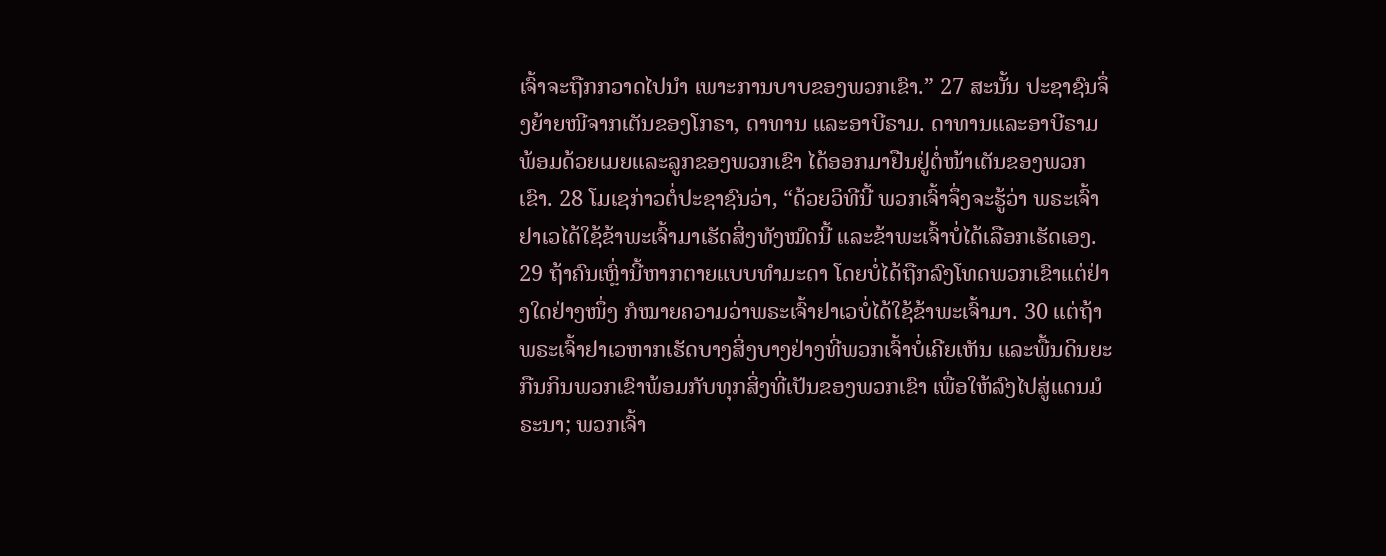ເຈົ້າຈະຖືກກວາດໄປນຳ ເພາະການບາບຂອງພວກເຂົາ.” 27 ສະນັ້ນ ປະຊາຊົນຈຶ່ງຍ້າຍໜີຈາກເຕັນຂອງໂກຣາ, ດາທານ ແລະອາບີຣາມ. ດາທານແລະອາບີຣາມພ້ອມດ້ວຍເມຍແລະລູກຂອງພວກເຂົາ ໄດ້ອອກມາຢືນຢູ່ຕໍ່ໜ້າເຕັນຂອງພວກເຂົາ. 28 ໂມເຊກ່າວຕໍ່ປະຊາຊົນວ່າ, “ດ້ວຍວິທີນີ້ ພວກເຈົ້າຈຶ່ງຈະຮູ້ວ່າ ພຣະເຈົ້າຢາເວໄດ້ໃຊ້ຂ້າພະເຈົ້າມາເຮັດສິ່ງທັງໝົດນີ້ ແລະຂ້າພະເຈົ້າບໍ່ໄດ້ເລືອກເຮັດເອງ. 29 ຖ້າຄົນເຫຼົ່ານີ້ຫາກຕາຍແບບທຳມະດາ ໂດຍບໍ່ໄດ້ຖືກລົງໂທດພວກເຂົາແຕ່ຢ່າງໃດຢ່າງໜຶ່ງ ກໍໝາຍຄວາມວ່າພຣະເຈົ້າຢາເວບໍ່ໄດ້ໃຊ້ຂ້າພະເຈົ້າມາ. 30 ແຕ່ຖ້າພຣະເຈົ້າຢາເວຫາກເຮັດບາງສິ່ງບາງຢ່າງທີ່ພວກເຈົ້າບໍ່ເຄີຍເຫັນ ແລະພື້ນດິນຍະກືນກິນພວກເຂົາພ້ອມກັບທຸກສິ່ງທີ່ເປັນຂອງພວກເຂົາ ເພື່ອໃຫ້ລົງໄປສູ່ແດນມໍຣະນາ; ພວກເຈົ້າ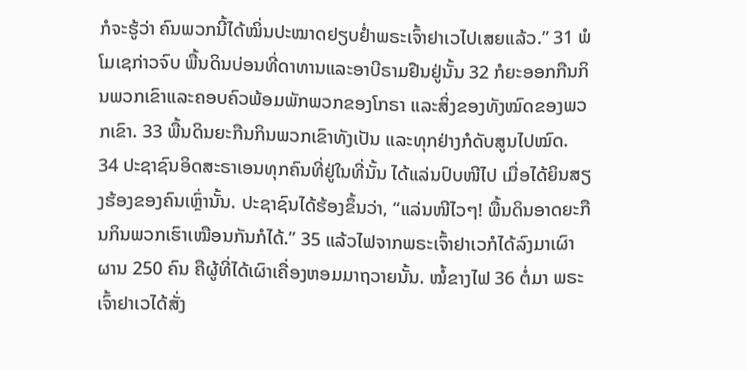ກໍຈະຮູ້ວ່າ ຄົນພວກນີ້ໄດ້ໝິ່ນປະໝາດຢຽບຢໍ່າພຣະເຈົ້າຢາເວໄປເສຍແລ້ວ.” 31 ພໍໂມເຊກ່າວຈົບ ພື້ນດິນບ່ອນທີ່ດາທານແລະອາບີຣາມຢືນຢູ່ນັ້ນ 32 ກໍຍະອອກກືນກິນພວກເຂົາແລະຄອບຄົວພ້ອມພັກພວກຂອງໂກຣາ ແລະສິ່ງຂອງທັງໝົດຂອງພວກເຂົາ. 33 ພື້ນດິນຍະກືນກິນພວກເຂົາທັງເປັນ ແລະທຸກຢ່າງກໍດັບສູນໄປໝົດ. 34 ປະຊາຊົນອິດສະຣາເອນທຸກຄົນທີ່ຢູ່ໃນທີ່ນັ້ນ ໄດ້ແລ່ນປົບໜີໄປ ເມື່ອໄດ້ຍິນສຽງຮ້ອງຂອງຄົນເຫຼົ່ານັ້ນ. ປະຊາຊົນໄດ້ຮ້ອງຂຶ້ນວ່າ, “ແລ່ນໜີໄວໆ! ພື້ນດິນອາດຍະກືນກິນພວກເຮົາເໝືອນກັນກໍໄດ້.” 35 ແລ້ວໄຟຈາກພຣະເຈົ້າຢາເວກໍໄດ້ລົງມາເຜົາຜານ 250 ຄົນ ຄືຜູ້ທີ່ໄດ້ເຜົາເຄື່ອງຫອມມາຖວາຍນັ້ນ. ໝໍ້ຂາງໄຟ 36 ຕໍ່ມາ ພຣະເຈົ້າຢາເວໄດ້ສັ່ງ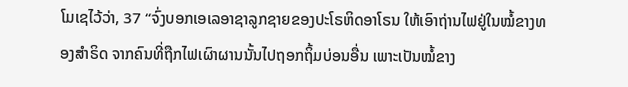ໂມເຊໄວ້ວ່າ, 37 “ຈົ່ງບອກເອເລອາຊາລູກຊາຍຂອງປະໂຣຫິດອາໂຣນ ໃຫ້ເອົາຖ່ານໄຟຢູ່ໃນໝໍ້ຂາງທອງສຳຣິດ ຈາກຄົນທີ່ຖືກໄຟເຜົາຜານນັ້ນໄປຖອກຖິ້ມບ່ອນອື່ນ ເພາະເປັນໝໍ້ຂາງ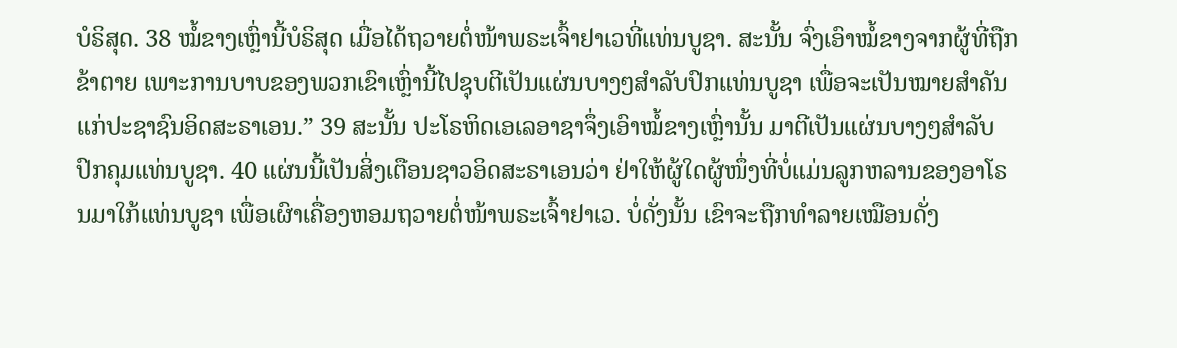ບໍຣິສຸດ. 38 ໝໍ້ຂາງເຫຼົ່ານີ້ບໍຣິສຸດ ເມື່ອໄດ້ຖວາຍຕໍ່ໜ້າພຣະເຈົ້າຢາເວທີ່ແທ່ນບູຊາ. ສະນັ້ນ ຈົ່ງເອົາໝໍ້ຂາງຈາກຜູ້ທີ່ຖືກຂ້າຕາຍ ເພາະການບາບຂອງພວກເຂົາເຫຼົ່ານີ້ໄປຊຸບຕີເປັນແຜ່ນບາງໆສຳລັບປົກແທ່ນບູຊາ ເພື່ອຈະເປັນໝາຍສຳຄັນແກ່ປະຊາຊົນອິດສະຣາເອນ.” 39 ສະນັ້ນ ປະໂຣຫິດເອເລອາຊາຈຶ່ງເອົາໝໍ້ຂາງເຫຼົ່ານັ້ນ ມາຕີເປັນແຜ່ນບາງໆສຳລັບປົກຄຸມແທ່ນບູຊາ. 40 ແຜ່ນນີ້ເປັນສິ່ງເຕືອນຊາວອິດສະຣາເອນວ່າ ຢ່າໃຫ້ຜູ້ໃດຜູ້ໜຶ່ງທີ່ບໍ່ແມ່ນລູກຫລານຂອງອາໂຣນມາໃກ້ແທ່ນບູຊາ ເພື່ອເຜົາເຄື່ອງຫອມຖວາຍຕໍ່ໜ້າພຣະເຈົ້າຢາເວ. ບໍ່ດັ່ງນັ້ນ ເຂົາຈະຖືກທຳລາຍເໝືອນດັ່ງ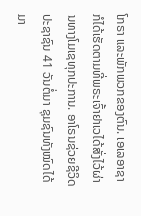ໂກຣາ ແລະພັກພວກຂອງຕົນ. ເອເລອາຊາກໍໄດ້ເຮັດຕາມທີ່ພຣະເຈົ້າຢາເວໄດ້ສັ່ງໄວ້ຜ່ານທາງໂມເຊທຸກປະການ. ອາໂຣນຊ່ວຍຊີວິດປະຊາຊົນ 41 ວັນຕໍ່ມາ ຊຸມຊົນທັງໝົດໄດ້ມາ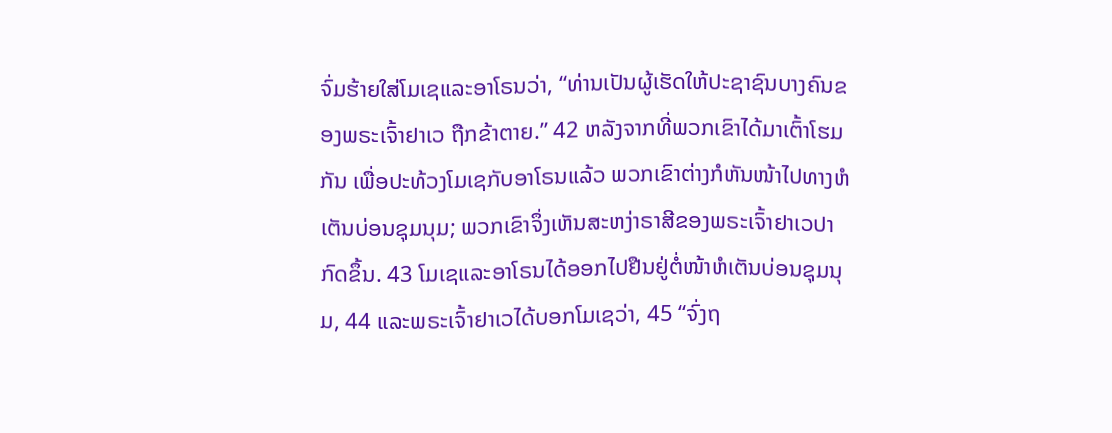ຈົ່ມຮ້າຍໃສ່ໂມເຊແລະອາໂຣນວ່າ, “ທ່ານເປັນຜູ້ເຮັດໃຫ້ປະຊາຊົນບາງຄົນຂອງພຣະເຈົ້າຢາເວ ຖືກຂ້າຕາຍ.” 42 ຫລັງຈາກທີ່ພວກເຂົາໄດ້ມາເຕົ້າໂຮມກັນ ເພື່ອປະທ້ວງໂມເຊກັບອາໂຣນແລ້ວ ພວກເຂົາຕ່າງກໍຫັນໜ້າໄປທາງຫໍເຕັນບ່ອນຊຸມນຸມ; ພວກເຂົາຈຶ່ງເຫັນສະຫງ່າຣາສີຂອງພຣະເຈົ້າຢາເວປາກົດຂຶ້ນ. 43 ໂມເຊແລະອາໂຣນໄດ້ອອກໄປຢືນຢູ່ຕໍ່ໜ້າຫໍເຕັນບ່ອນຊຸມນຸມ, 44 ແລະພຣະເຈົ້າຢາເວໄດ້ບອກໂມເຊວ່າ, 45 “ຈົ່ງຖ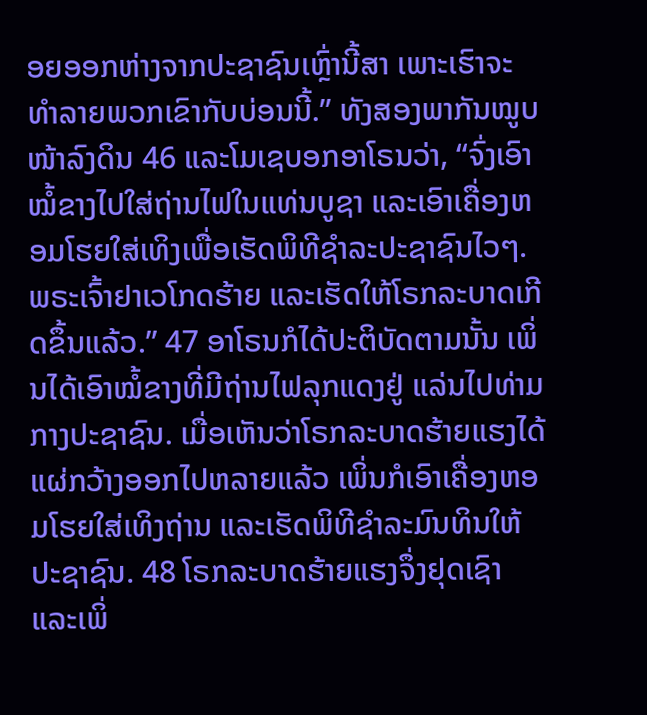ອຍອອກຫ່າງຈາກປະຊາຊົນເຫຼົ່ານີ້ສາ ເພາະເຮົາຈະທຳລາຍພວກເຂົາກັບບ່ອນນີ້.” ທັງສອງພາກັນໝູບໜ້າລົງດິນ 46 ແລະໂມເຊບອກອາໂຣນວ່າ, “ຈົ່ງເອົາໝໍ້ຂາງໄປໃສ່ຖ່ານໄຟໃນແທ່ນບູຊາ ແລະເອົາເຄື່ອງຫອມໂຮຍໃສ່ເທິງເພື່ອເຮັດພິທີຊຳລະປະຊາຊົນໄວໆ. ພຣະເຈົ້າຢາເວໂກດຮ້າຍ ແລະເຮັດໃຫ້ໂຣກລະບາດເກີດຂຶ້ນແລ້ວ.” 47 ອາໂຣນກໍໄດ້ປະຕິບັດຕາມນັ້ນ ເພິ່ນໄດ້ເອົາໝໍ້ຂາງທີ່ມີຖ່ານໄຟລຸກແດງຢູ່ ແລ່ນໄປທ່າມກາງປະຊາຊົນ. ເມື່ອເຫັນວ່າໂຣກລະບາດຮ້າຍແຮງໄດ້ແຜ່ກວ້າງອອກໄປຫລາຍແລ້ວ ເພິ່ນກໍເອົາເຄື່ອງຫອມໂຮຍໃສ່ເທິງຖ່ານ ແລະເຮັດພິທີຊຳລະມົນທິນໃຫ້ປະຊາຊົນ. 48 ໂຣກລະບາດຮ້າຍແຮງຈຶ່ງຢຸດເຊົາ ແລະເພິ່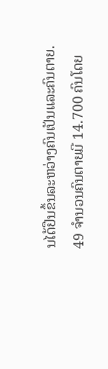ນໄດ້ຢືນຂຶ້ນລະຫວ່າງຄົນເປັນແລະຄົນຕາຍ. 49 ຈຳນວນຄົນຕາຍມີ 14.700 ຄົນໂດຍ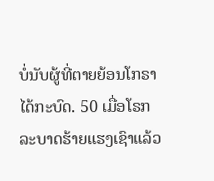ບໍ່ນັບຜູ້ທີ່ຕາຍຍ້ອນໂກຣາໄດ້ກະບົດ. 50 ເມື່ອໂຣກລະບາດຮ້າຍແຮງເຊົາແລ້ວ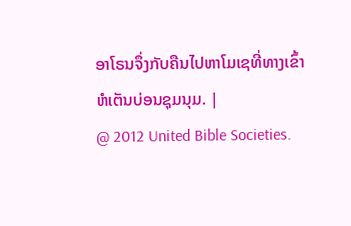ອາໂຣນຈຶ່ງກັບຄືນໄປຫາໂມເຊທີ່ທາງເຂົ້າຫໍເຕັນບ່ອນຊຸມນຸມ. |
@ 2012 United Bible Societies.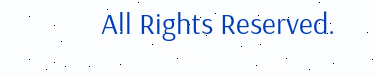All Rights Reserved.